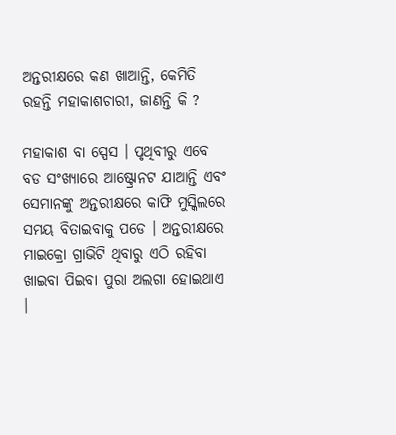ଅନ୍ତରୀକ୍ଷରେ କଣ ଖାଆନ୍ତି, କେମିତି ରହନ୍ତି ମହାକାଶଚାରୀ, ଜାଣନ୍ତି କି ?

ମହାକାଶ ବା ସ୍ପେସ । ପୃଥିବୀରୁ ଏବେ ବଡ ସଂଖ୍ୟାରେ ଆଷ୍ଟ୍ରୋନଟ ଯାଆନ୍ତି ଏବଂ ସେମାନଙ୍କୁ ଅନ୍ତରୀକ୍ଷରେ କାଫି ମୁସ୍କିଲରେ ସମୟ ବିତାଇବାକୁ ପଡେ । ଅନ୍ତରୀକ୍ଷରେ ମାଇକ୍ରୋ ଗ୍ରାଭିଟି ଥିବାରୁ ଏଠି ରହିବା ଖାଇବା ପିଇବା ପୁରା ଅଲଗା ହୋଇଥାଏ ।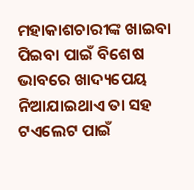ମହାକାଶଚାରୀଙ୍କ ଖାଇବା ପିଇବା ପାଇଁ ବିଶେଷ ଭାବରେ ଖାଦ୍ୟପେୟ ନିଆଯାଇଥାଏ ତା ସହ ଟଏଲେଟ ପାଇଁ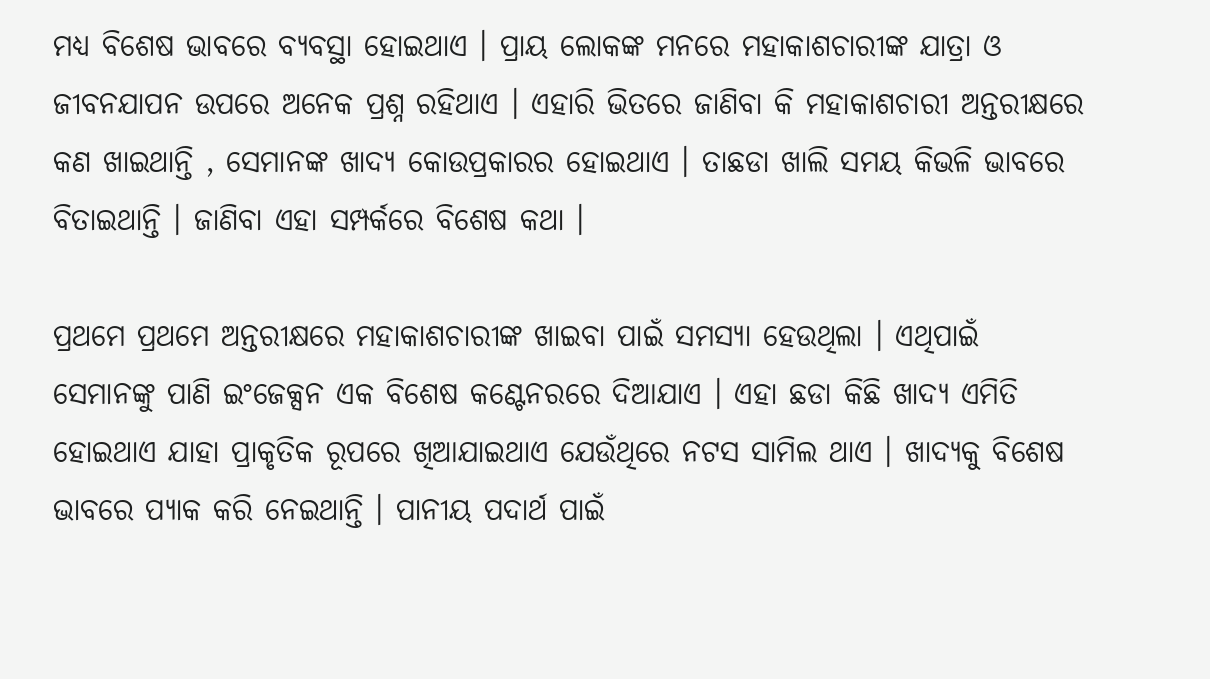ମଧ୍ୟ ବିଶେଷ ଭାବରେ ବ୍ୟବସ୍ଥା ହୋଇଥାଏ । ପ୍ରାୟ ଲୋକଙ୍କ ମନରେ ମହାକାଶଚାରୀଙ୍କ ଯାତ୍ରା ଓ ଜୀବନଯାପନ ଉପରେ ଅନେକ ପ୍ରଶ୍ନ ରହିଥାଏ । ଏହାରି ଭିତରେ ଜାଣିବା କି ମହାକାଶଚାରୀ ଅନ୍ତରୀକ୍ଷରେ କଣ ଖାଇଥାନ୍ତି , ସେମାନଙ୍କ ଖାଦ୍ୟ କୋଉପ୍ରକାରର ହୋଇଥାଏ । ତାଛଡା ଖାଲି ସମୟ କିଭଳି ଭାବରେ ବିତାଇଥାନ୍ତି । ଜାଣିବା ଏହା ସମ୍ପର୍କରେ ବିଶେଷ କଥା ।

ପ୍ରଥମେ ପ୍ରଥମେ ଅନ୍ତରୀକ୍ଷରେ ମହାକାଶଚାରୀଙ୍କ ଖାଇବା ପାଇଁ ସମସ୍ୟା ହେଉଥିଲା । ଏଥିପାଇଁ ସେମାନଙ୍କୁ ପାଣି ଇଂଜେକ୍ସନ ଏକ ବିଶେଷ କଣ୍ଟେନରରେ ଦିଆଯାଏ । ଏହା ଛଡା କିଛି ଖାଦ୍ୟ ଏମିତି ହୋଇଥାଏ ଯାହା ପ୍ରାକୃତିକ ରୂପରେ ଖିଆଯାଇଥାଏ ଯେଉଁଥିରେ ନଟସ ସାମିଲ ଥାଏ । ଖାଦ୍ୟକୁ ବିଶେଷ ଭାବରେ ପ୍ୟାକ କରି ନେଇଥାନ୍ତି । ପାନୀୟ ପଦାର୍ଥ ପାଇଁ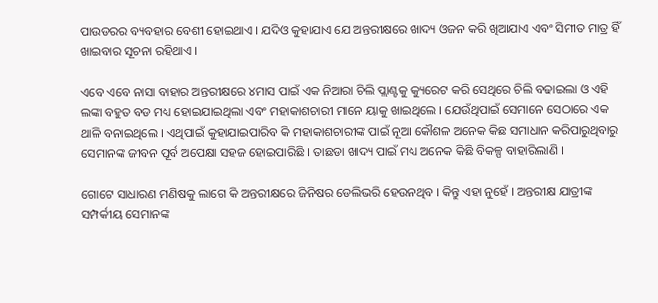ପାଉଡରର ବ୍ୟବହାର ବେଶୀ ହୋଇଥାଏ । ଯଦିଓ କୁହାଯାଏ ଯେ ଅନ୍ତରୀକ୍ଷରେ ଖାଦ୍ୟ ଓଜନ କରି ଖିଆଯାଏ ଏବଂ ସିମୀତ ମାତ୍ର ହିଁ ଖାଇବାର ସୂଚନା ରହିଥାଏ ।

ଏବେ ଏବେ ନାସା ବାହାର ଅନ୍ତରୀକ୍ଷରେ ୪ମାସ ପାଇଁ ଏକ ନିଆରା ଚିଲି ପ୍ଲାଣ୍ଟକୁ କ୍ୟୁରେଟ କରି ସେଥିରେ ଚିଲି ବଢାଇଲା ଓ ଏହି ଲଙ୍କା ବହୁତ ବଡ ମଧ୍ୟ ହୋଇଯାଇଥିଲା ଏବଂ ମହାକାଶଚାରୀ ମାନେ ୟାକୁ ଖାଇଥିଲେ । ଯେଉଁଥିପାଇଁ ସେମାନେ ସେଠାରେ ଏକ ଥାଳି ବନାଇଥିଲେ । ଏଥିପାଇଁ କୁହାଯାଇପାରିବ କି ମହାକାଶଚାରୀଙ୍କ ପାଇଁ ନୂଆ କୌଶଳ ଅନେକ କିଛ ସମାଧାନ କରିପାରୁଥିବାରୁ ସେମାନଙ୍କ ଜୀବନ ପୂର୍ବ ଅପେକ୍ଷା ସହଜ ହୋଇପାରିଛି । ତାଛଡା ଖାଦ୍ୟ ପାଇଁ ମଧ୍ୟ ଅନେକ କିଛି ବିକଳ୍ପ ବାହାରିଲାଣି ।

ଗୋଟେ ସାଧାରଣ ମଣିଷକୁ ଲାଗେ କି ଅନ୍ତରୀକ୍ଷରେ ଜିନିଷର ଡେଲିଭରି ହେଉନଥିବ । କିନ୍ତୁ ଏହା ନୁହେଁ । ଅନ୍ତରୀକ୍ଷ ଯାତ୍ରୀଙ୍କ ସମ୍ପର୍କୀୟ ସେମାନଙ୍କ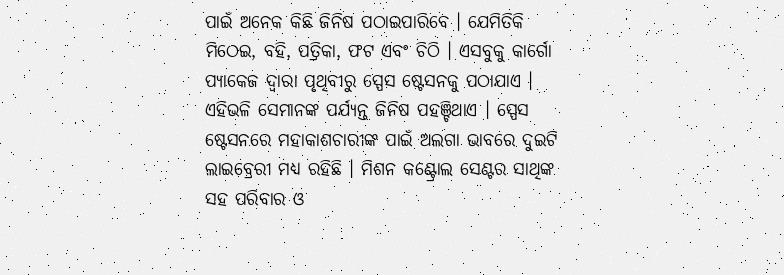ପାଇଁ ଅନେକ କିଛି ଜିନିଷ ପଠାଇପାରିବେ । ଯେମିତିକି ମିଠେଇ, ବହି, ପତ୍ରିକା, ଫଟ ଏବଂ ଚିଠି । ଏସବୁକୁ କାର୍ଗୋ ପ୍ୟାକେଜ ଦ୍ୱାରା ପୃଥିବୀରୁ ସ୍ପେସ ଷ୍ଟେସନକୁ ପଠାଯାଏ । ଏହିଭଳି ସେମାନଙ୍କ ପର୍ଯ୍ୟନ୍ତ ଜିନିଷ ପହଞ୍ଚିଥାଏ । ସ୍ପେସ ଷ୍ଟେସନରେ ମହାକାଶଚାରୀଙ୍କ ପାଇଁ ଅଲଗା ଭାବରେ ଦୁଇଟି ଲାଇବ୍ରେରୀ ମଧ୍ୟ ରହିଛି । ମିଶନ କଣ୍ଟ୍ରୋଲ ସେଣ୍ଟର ସାଥିଙ୍କ ସହ ପରିବାର ଓ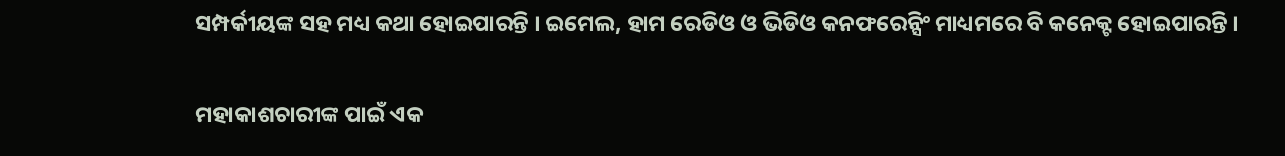ସମ୍ପର୍କୀୟଙ୍କ ସହ ମଧ୍ୟ କଥା ହୋଇପାରନ୍ତି । ଇମେଲ, ହାମ ରେଡିଓ ଓ ଭିଡିଓ କନଫରେନ୍ସିଂ ମାଧ୍ୟମରେ ବି କନେକ୍ଟ ହୋଇପାରନ୍ତି ।

ମହାକାଶଚାରୀଙ୍କ ପାଇଁ ଏକ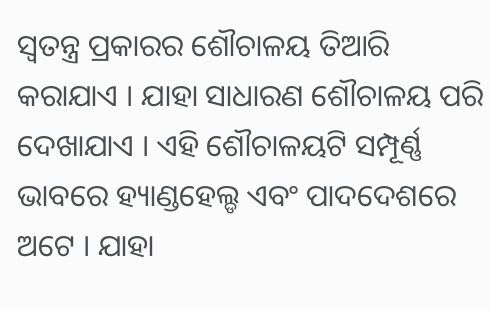ସ୍ୱତନ୍ତ୍ର ପ୍ରକାରର ଶୌଚାଳୟ ତିଆରି କରାଯାଏ । ଯାହା ସାଧାରଣ ଶୌଚାଳୟ ପରି ଦେଖାଯାଏ । ଏହି ଶୌଚାଳୟଟି ସମ୍ପୂର୍ଣ୍ଣ ଭାବରେ ହ୍ୟାଣ୍ଡହେଲ୍ଡ ଏବଂ ପାଦଦେଶରେ ଅଟେ । ଯାହା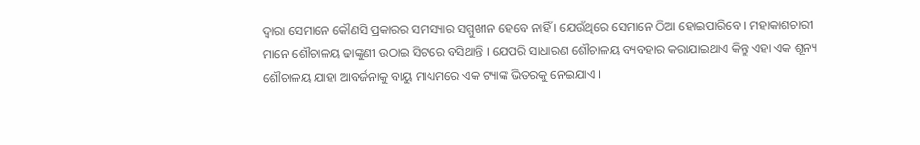ଦ୍ୱାରା ସେମାନେ କୌଣସି ପ୍ରକାରର ସମସ୍ୟାର ସମ୍ମୁଖୀନ ହେବେ ନାହିଁ । ଯେଉଁଥିରେ ସେମାନେ ଠିଆ ହୋଇପାରିବେ । ମହାକାଶଚାରୀ ମାନେ ଶୌଚାଳୟ ଢାଙ୍କୁଣୀ ଉଠାଇ ସିଟରେ ବସିଥାନ୍ତି । ଯେପରି ସାଧାରଣ ଶୌଚାଳୟ ବ୍ୟବହାର କରାଯାଇଥାଏ କିନ୍ତୁ ଏହା ଏକ ଶୂନ୍ୟ ଶୌଚାଳୟ ଯାହା ଆବର୍ଜନାକୁ ବାୟୁ ମାଧ୍ୟମରେ ଏକ ଟ୍ୟାଙ୍କ ଭିତରକୁ ନେଇଯାଏ ।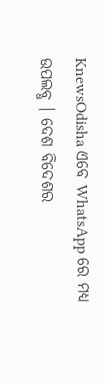KnewsOdisha ଏବେ WhatsApp ରେ ମଧ୍ୟ ଉପଲବ୍ଧ । ଦେଶ ବିଦେଶର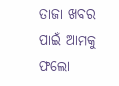ତାଜା ଖବର ପାଇଁ ଆମକୁ ଫଲୋ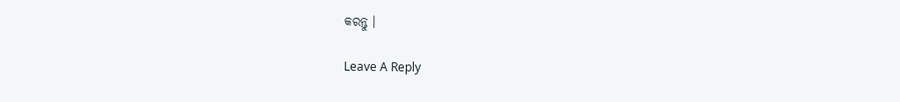କରନ୍ତୁ ।

Leave A Reply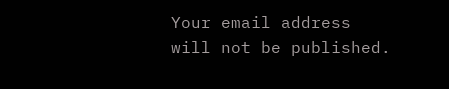Your email address will not be published.